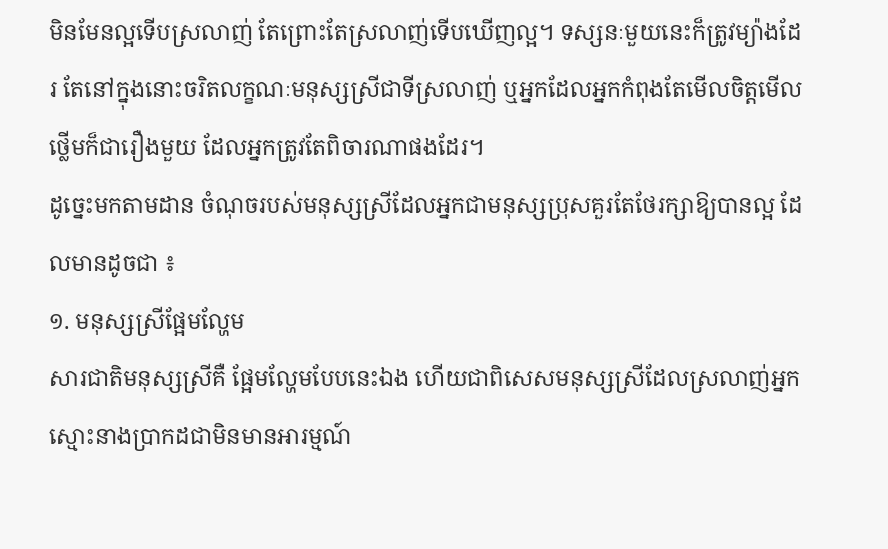មិនមែនល្អទើបស្រលាញ់ តែព្រោះតែស្រលាញ់ទើបឃើញល្អ។ ទស្សនៈមួយនេះក៏ត្រូវម្យ៉ាងដែរ តែនៅក្នុងនោះចរិតលក្ខណៈមនុស្សស្រីជាទីស្រលាញ់ ឬអ្នកដែលអ្នកកំពុងតែមើលចិត្តមើលថ្លើមក៏ជារឿងមួយ ដែលអ្នកត្រូវតែពិចារណាផងដែរ។
ដូច្នេះមកតាមដាន ចំណុចរបស់មនុស្សស្រីដែលអ្នកជាមនុស្សប្រុសគួរតែថែរក្សាឱ្យបានល្អ ដែលមានដូចជា ៖
១. មនុស្សស្រីផ្អែមល្ហែម
សារជាតិមនុស្សស្រីគឺ ផ្អែមល្ហែមបែបនេះឯង ហើយជាពិសេសមនុស្សស្រីដែលស្រលាញ់អ្នកស្មោះនាងប្រាកដជាមិនមានអារម្មណ៍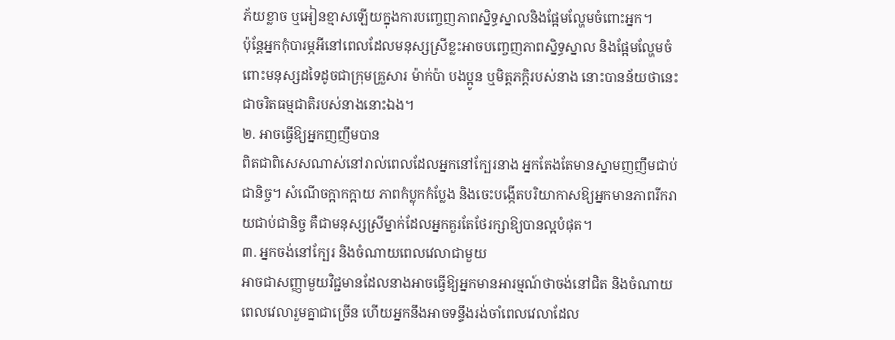ភ័យខ្លាច ឬអៀនខ្មាសឡើយក្នុងការបញ្ចេញភាពស្និទ្ធស្នាលនិងផ្អែមល្ហែមចំពោះអ្នក។
ប៉ុន្តែអ្នកកុំបារម្ភអីនៅពេលដែលមនុស្សស្រីខ្លះអាចបញ្ចេញភាពស្និទ្ធស្នាល និងផ្អែមល្ហែមចំពោះមនុស្សដទៃដូចជាក្រុមគ្រួសារ ម៉ាក់ប៉ា បងប្អូន ឬមិត្តភក្តិរបស់នាង នោះបានន័យថានេះជាចរិតធម្មជាតិរបស់នាងនោះឯង។
២. អាចធ្វើឱ្យអ្នកញញឹមបាន
ពិតជាពិសេសណាស់នៅរាល់ពេលដែលអ្នកនៅក្បែរនាង អ្នកតែងតែមានស្នាមញញឹមជាប់ជានិច្ច។ សំណើចក្អាកក្អាយ ភាពកំប្លុកកំប្លែង និងចេះបង្កើតបរិយាកាសឱ្យអ្នកមានភាពរីករាយជាប់ជានិច្ច គឺជាមនុស្សស្រីម្នាក់ដែលអ្នកគួរតែថែរក្សាឱ្យបានល្អបំផុត។
៣. អ្នកចង់នៅក្បែរ និងចំណាយពេលវេលាជាមួយ
អាចជាសញ្ញាមួយវិជ្ជមានដែលនាងអាចធ្វើឱ្យអ្នកមានអារម្មណ៍ថាចង់នៅជិត និងចំណាយពេលវេលារួមគ្នាជាច្រើន ហើយអ្នកនឹងអាចទន្ទឹងរង់ចាំពេលវេលាដែល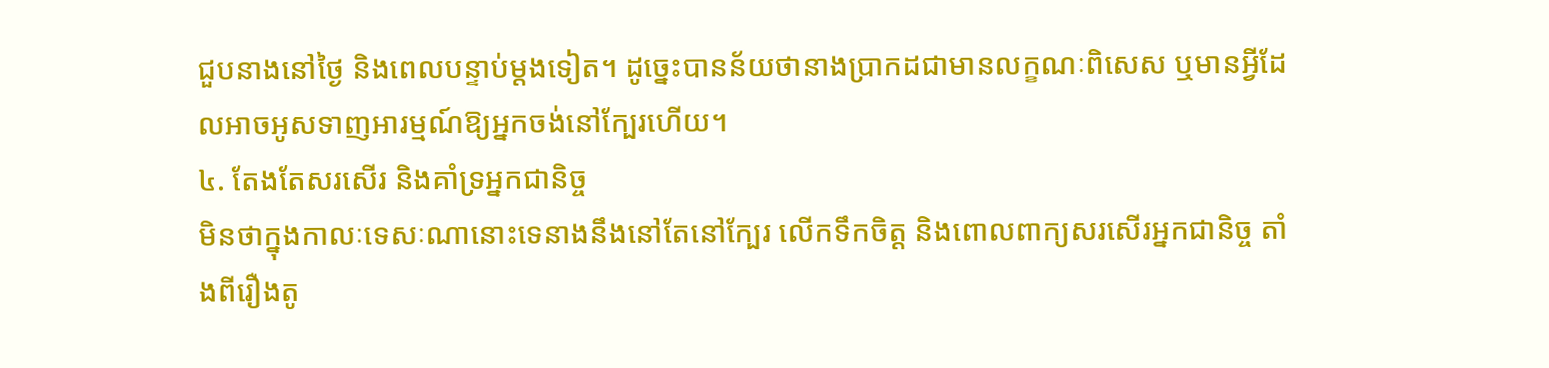ជួបនាងនៅថ្ងៃ និងពេលបន្ទាប់ម្តងទៀត។ ដូច្នេះបានន័យថានាងប្រាកដជាមានលក្ខណៈពិសេស ឬមានអ្វីដែលអាចអូសទាញអារម្មណ៍ឱ្យអ្នកចង់នៅក្បែរហើយ។
៤. តែងតែសរសើរ និងគាំទ្រអ្នកជានិច្ច
មិនថាក្នុងកាលៈទេសៈណានោះទេនាងនឹងនៅតែនៅក្បែរ លើកទឹកចិត្ត និងពោលពាក្យសរសើរអ្នកជានិច្ច តាំងពីរឿងតូ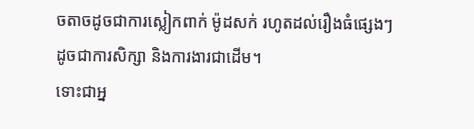ចតាចដូចជាការស្លៀកពាក់ ម៉ូដសក់ រហូតដល់រឿងធំផ្សេងៗដូចជាការសិក្សា និងការងារជាដើម។
ទោះជាអ្ន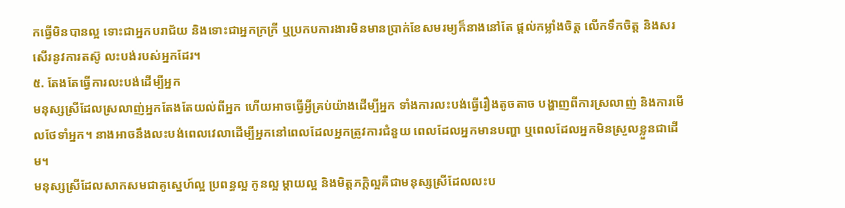កធ្វើមិនបានល្អ ទោះជាអ្នកបរាជ័យ និងទោះជាអ្នកក្រក្រី ឬប្រកបការងារមិនមានប្រាក់ខែសមរម្យក៏នាងនៅតែ ផ្តល់កម្លាំងចិត្ត លើកទឹកចិត្ត និងសរសើរនូវការតស៊ូ លះបង់របស់អ្នកដែរ។
៥. តែងតែធ្វើការលះបង់ដើម្បីអ្នក
មនុស្សស្រីដែលស្រលាញ់អ្នកតែងតែយល់ពីអ្នក ហើយអាចធ្វើអ្វីគ្រប់យ៉ាងដើម្បីអ្នក ទាំងការលះបង់ធ្វើរឿងតូចតាច បង្ហាញពីការស្រលាញ់ និងការមើលថែទាំអ្នក។ នាងអាចនឹងលះបង់ពេលវេលាដើម្បីអ្នកនៅពេលដែលអ្នកត្រូវការជំនួយ ពេលដែលអ្នកមានបញ្ហា ឬពេលដែលអ្នកមិនស្រួលខ្លួនជាដើម។
មនុស្សស្រីដែលសាកសមជាគូស្នេហ៍ល្អ ប្រពន្ធល្អ កូនល្អ ម្តាយល្អ និងមិត្តភក្តិល្អគឺជាមនុស្សស្រីដែលលះប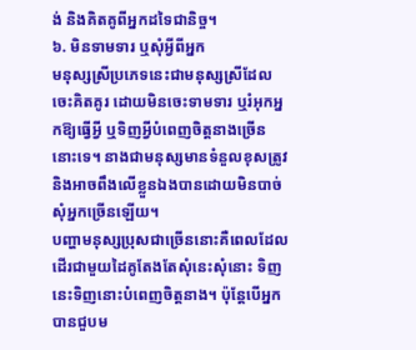ង់ និងគិតគូពីអ្នកដទៃជានិច្ច។
៦. មិនទាមទារ ឬសុំអ្វីពីអ្នក
មនុស្សស្រីប្រភេទនេះជាមនុស្សស្រីដែលចេះគិតគូរ ដោយមិនចេះទាមទារ ឬរំអុកអ្នកឱ្យធ្វើអ្វី ឬទិញអ្វីបំពេញចិត្តនាងច្រើននោះទេ។ នាងជាមនុស្សមានទំនួលខុសត្រូវ និងអាចពឹងលើខ្លួនឯងបានដោយមិនបាច់សុំអ្នកច្រើនឡើយ។
បញ្ហាមនុស្សប្រុសជាច្រើននោះគឺពេលដែលដើរជាមួយដៃគូតែងតែសុំនេះសុំនោះ ទិញនេះទិញនោះបំពេញចិត្តនាង។ ប៉ុន្តែបើអ្នកបានជួបម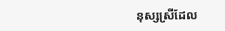នុស្សស្រីដែល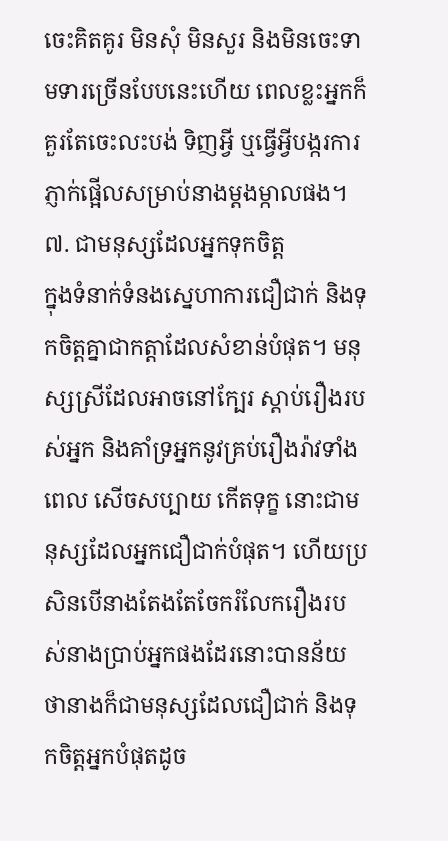ចេះគិតគូរ មិនសុំ មិនសួរ និងមិនចេះទាមទារច្រើនបែបនេះហើយ ពេលខ្លះអ្នកក៏គួរតែចេះលះបង់ ទិញអ្វី ឬធ្វើអ្វីបង្ករការភ្ញាក់ផ្អើលសម្រាប់នាងម្តងម្កាលផង។
៧. ជាមនុស្សដែលអ្នកទុកចិត្ត
ក្នុងទំនាក់ទំនងស្នេហាការជឿជាក់ និងទុកចិត្តគ្នាជាកត្តាដែលសំខាន់បំផុត។ មនុស្សស្រីដែលអាចនៅក្បែរ ស្តាប់រឿងរបស់អ្នក និងគាំទ្រអ្នកនូវគ្រប់រឿងរ៉ាវទាំងពេល សើចសប្បាយ កើតទុក្ខ នោះជាមនុស្សដែលអ្នកជឿជាក់បំផុត។ ហើយប្រសិនបើនាងតែងតែចែករំលែករឿងរបស់នាងប្រាប់អ្នកផងដែរនោះបានន័យថានាងក៏ជាមនុស្សដែលជឿជាក់ និងទុកចិត្តអ្នកបំផុតដូច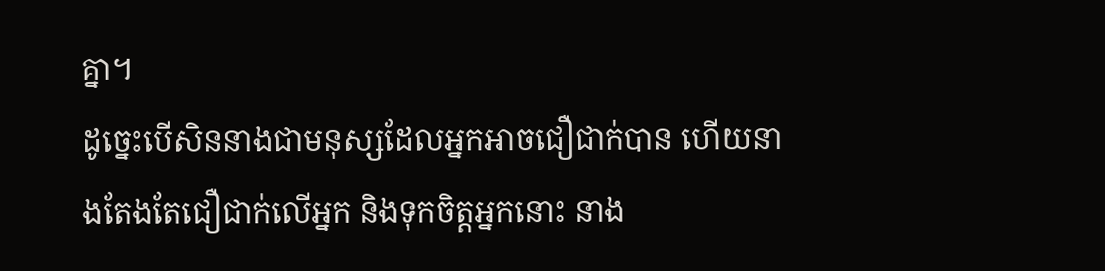គ្នា។
ដូច្នេះបើសិននាងជាមនុស្សដែលអ្នកអាចជឿជាក់បាន ហើយនាងតែងតែជឿជាក់លើអ្នក និងទុកចិត្តអ្នកនោះ នាង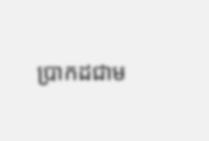ប្រាកដជាម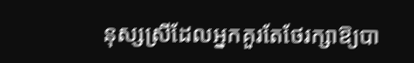នុស្សស្រីដែលអ្នកគួរតែថែរក្សាឱ្យបា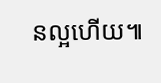នល្អហើយ៕